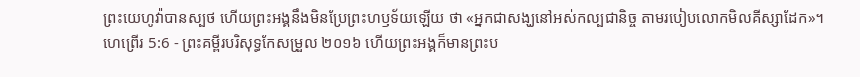ព្រះយេហូវ៉ាបានស្បថ ហើយព្រះអង្គនឹងមិនប្រែព្រះហឫទ័យឡើយ ថា «អ្នកជាសង្ឃនៅអស់កល្បជានិច្ច តាមរបៀបលោកមិលគីស្សាដែក»។
ហេព្រើរ 5:6 - ព្រះគម្ពីរបរិសុទ្ធកែសម្រួល ២០១៦ ហើយព្រះអង្គក៏មានព្រះប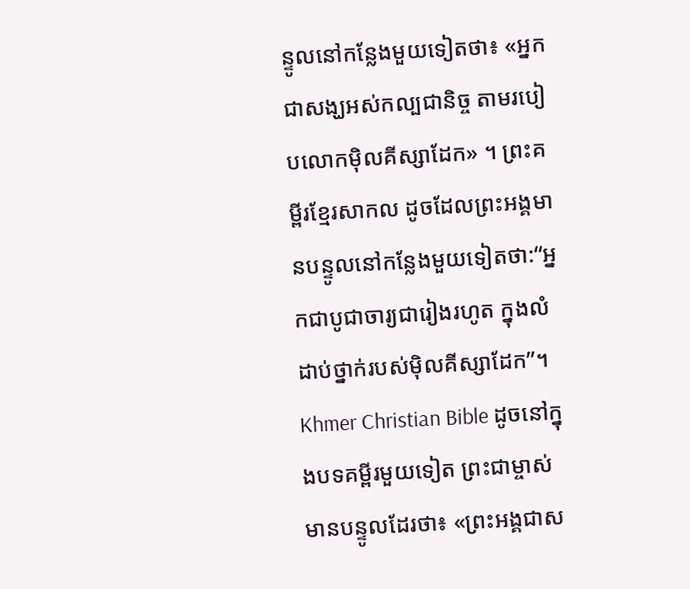ន្ទូលនៅកន្លែងមួយទៀតថា៖ «អ្នកជាសង្ឃអស់កល្បជានិច្ច តាមរបៀបលោកម៉ិលគីស្សាដែក» ។ ព្រះគម្ពីរខ្មែរសាកល ដូចដែលព្រះអង្គមានបន្ទូលនៅកន្លែងមួយទៀតថា:“អ្នកជាបូជាចារ្យជារៀងរហូត ក្នុងលំដាប់ថ្នាក់របស់ម៉ិលគីស្សាដែក”។ Khmer Christian Bible ដូចនៅក្នុងបទគម្ពីរមួយទៀត ព្រះជាម្ចាស់មានបន្ទូលដែរថា៖ «ព្រះអង្គជាស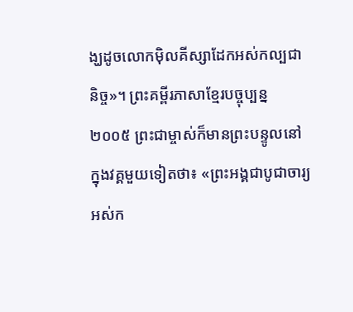ង្ឃដូចលោកម៉ិលគីស្សាដែកអស់កល្បជានិច្ច»។ ព្រះគម្ពីរភាសាខ្មែរបច្ចុប្បន្ន ២០០៥ ព្រះជាម្ចាស់ក៏មានព្រះបន្ទូលនៅក្នុងវគ្គមួយទៀតថា៖ «ព្រះអង្គជាបូជាចារ្យអស់ក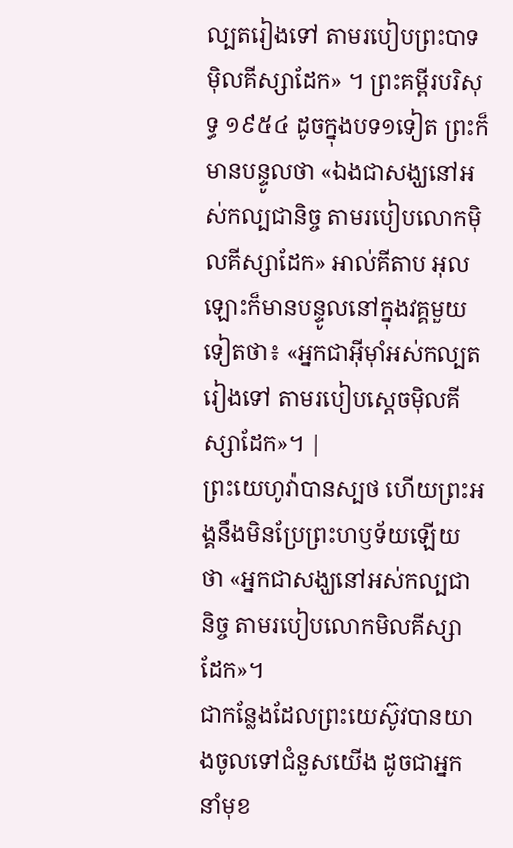ល្បតរៀងទៅ តាមរបៀបព្រះបាទម៉ិលគីស្សាដែក» ។ ព្រះគម្ពីរបរិសុទ្ធ ១៩៥៤ ដូចក្នុងបទ១ទៀត ព្រះក៏មានបន្ទូលថា «ឯងជាសង្ឃនៅអស់កល្បជានិច្ច តាមរបៀបលោកម៉ិលគីស្សាដែក» អាល់គីតាប អុលឡោះក៏មានបន្ទូលនៅក្នុងវគ្គមួយទៀតថា៖ «អ្នកជាអ៊ីមុាំអស់កល្បតរៀងទៅ តាមរបៀបស្តេចម៉ិលគីស្សាដែក»។ |
ព្រះយេហូវ៉ាបានស្បថ ហើយព្រះអង្គនឹងមិនប្រែព្រះហឫទ័យឡើយ ថា «អ្នកជាសង្ឃនៅអស់កល្បជានិច្ច តាមរបៀបលោកមិលគីស្សាដែក»។
ជាកន្លែងដែលព្រះយេស៊ូវបានយាងចូលទៅជំនួសយើង ដូចជាអ្នកនាំមុខ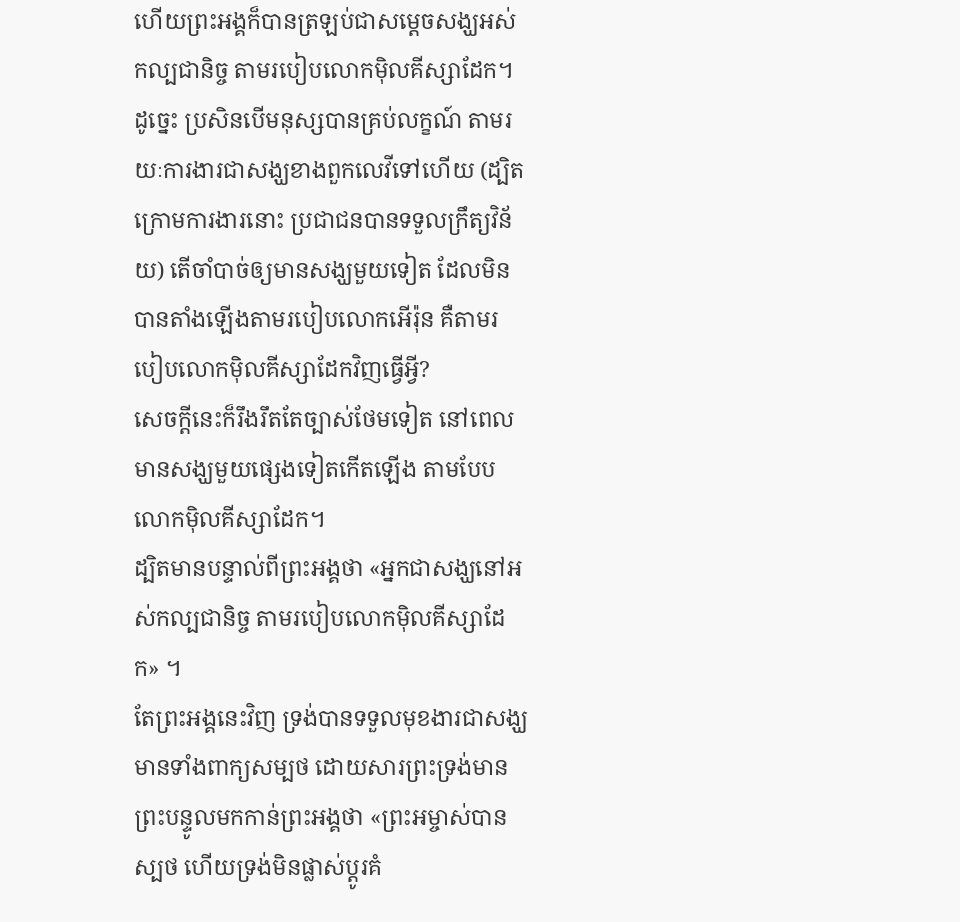ហើយព្រះអង្គក៏បានត្រឡប់ជាសម្តេចសង្ឃអស់កល្បជានិច្ច តាមរបៀបលោកម៉ិលគីស្សាដែក។
ដូច្នេះ ប្រសិនបើមនុស្សបានគ្រប់លក្ខណ៍ តាមរយៈការងារជាសង្ឃខាងពួកលេវីទៅហើយ (ដ្បិតក្រោមការងារនោះ ប្រជាជនបានទទួលក្រឹត្យវិន័យ) តើចាំបាច់ឲ្យមានសង្ឃមួយទៀត ដែលមិនបានតាំងឡើងតាមរបៀបលោកអើរ៉ុន គឺតាមរបៀបលោកម៉ិលគីស្សាដែកវិញធ្វើអ្វី?
សេចក្ដីនេះក៏រឹងរឹតតែច្បាស់ថែមទៀត នៅពេលមានសង្ឃមួយផ្សេងទៀតកើតឡើង តាមបែបលោកម៉ិលគីស្សាដែក។
ដ្បិតមានបន្ទាល់ពីព្រះអង្គថា «អ្នកជាសង្ឃនៅអស់កល្បជានិច្ច តាមរបៀបលោកម៉ិលគីស្សាដែក» ។
តែព្រះអង្គនេះវិញ ទ្រង់បានទទួលមុខងារជាសង្ឃ មានទាំងពាក្យសម្បថ ដោយសារព្រះទ្រង់មានព្រះបន្ទូលមកកាន់ព្រះអង្គថា «ព្រះអម្ចាស់បានស្បថ ហើយទ្រង់មិនផ្លាស់ប្ដូរគំ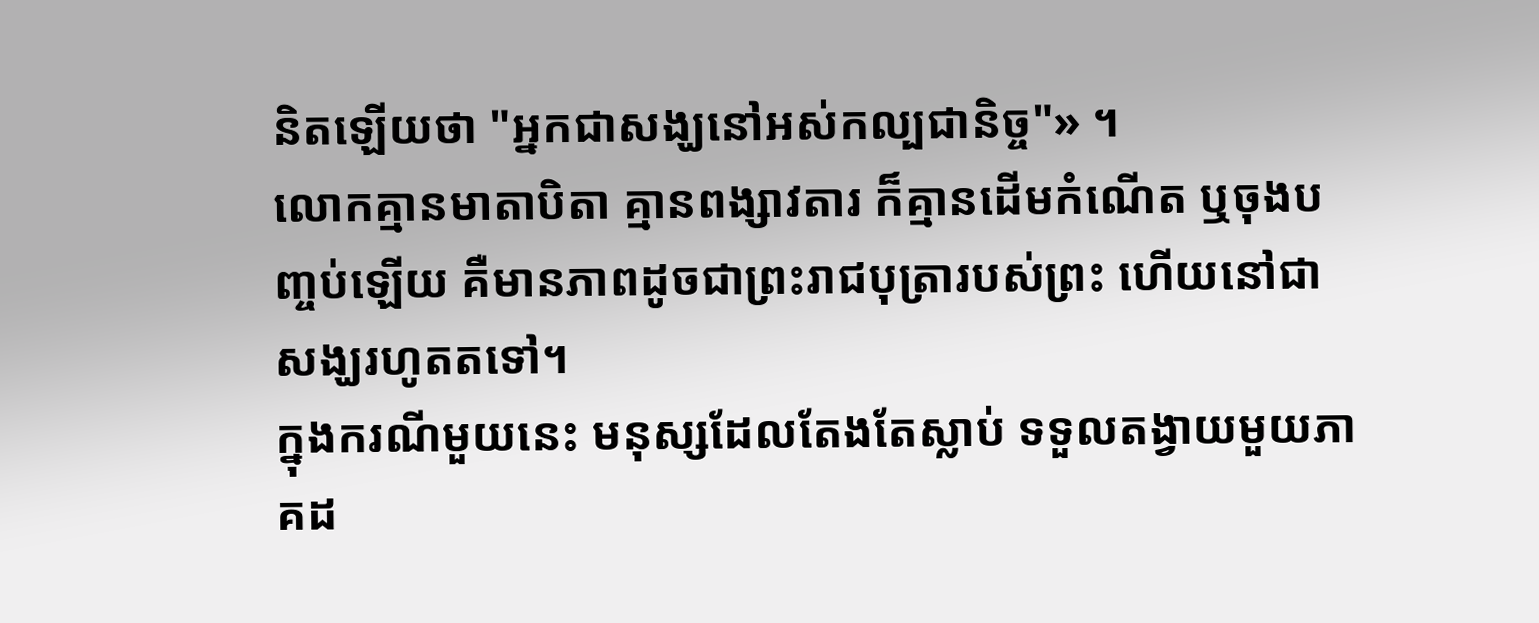និតឡើយថា "អ្នកជាសង្ឃនៅអស់កល្បជានិច្ច"» ។
លោកគ្មានមាតាបិតា គ្មានពង្សាវតារ ក៏គ្មានដើមកំណើត ឬចុងបញ្ចប់ឡើយ គឺមានភាពដូចជាព្រះរាជបុត្រារបស់ព្រះ ហើយនៅជាសង្ឃរហូតតទៅ។
ក្នុងករណីមួយនេះ មនុស្សដែលតែងតែស្លាប់ ទទួលតង្វាយមួយភាគដ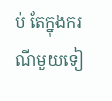ប់ តែក្នុងករណីមួយទៀ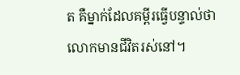ត គឺម្នាក់ដែលគម្ពីរធ្វើបន្ទាល់ថា លោកមានជីវិតរស់នៅ។